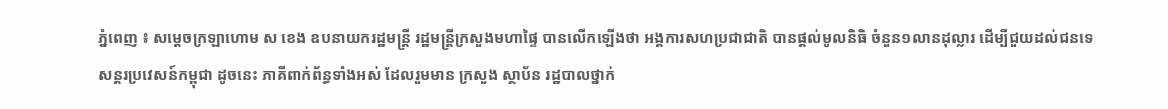ភ្នំពេញ ៖ សម្ដេចក្រឡាហោម ស ខេង ឧបនាយករដ្ឋមន្ត្រី រដ្ឋមន្ត្រីក្រសួងមហាផ្ទៃ បានលើកឡើងថា អង្គការសហប្រជាជាតិ បានផ្ដល់មូលនិធិ ចំនួន១លានដុល្លារ ដើម្បីជួយដល់ជនទេសន្តរប្រវេសន៍កម្ពុជា ដូចនេះ ភាគីពាក់ព័ន្ធទាំងអស់ ដែលរួមមាន ក្រសួង ស្ថាប័ន រដ្ឋបាលថ្នាក់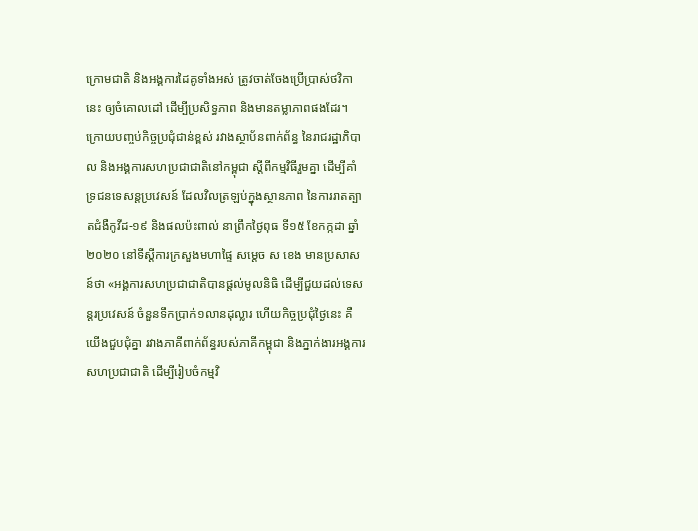ក្រោមជាតិ និងអង្គការដៃគូទាំងអស់ ត្រូវចាត់ចែងប្រើប្រាស់ថវិកានេះ ឲ្យចំគោលដៅ ដើម្បីប្រសិទ្ធភាព និងមានតម្លាភាពផងដែរ។
ក្រោយបញ្ចប់កិច្ចប្រជុំជាន់ខ្ពស់ រវាងស្ថាប័នពាក់ព័ន្ធ នៃរាជរដ្ឋាភិបាល និងអង្គការសហប្រជាជាតិនៅកម្ពុជា ស្ដីពីកម្មវិធីរួមគ្នា ដើម្បីគាំទ្រជនទេសន្ដប្រវេសន៍ ដែលវិលត្រឡប់ក្នុងស្ថានភាព នៃការរាតត្បាតជំងឺកូវីដ-១៩ និងផលប៉ះពាល់ នាព្រឹកថ្ងៃពុធ ទី១៥ ខែកក្កដា ឆ្នាំ២០២០ នៅទីស្ដីការក្រសួងមហាផ្ទៃ សម្ដេច ស ខេង មានប្រសាសន៍ថា «អង្គការសហប្រជាជាតិបានផ្ដល់មូលនិធិ ដើម្បីជួយដល់ទេសន្តរប្រវេសន៍ ចំនួនទឹកប្រាក់១លានដុល្លារ ហើយកិច្ចប្រជុំថ្ងៃនេះ គឺយើងជួបជុំគ្នា រវាងភាគីពាក់ព័ន្ធរបស់ភាគីកម្ពុជា និងភ្នាក់ងារអង្គការសហប្រជាជាតិ ដើម្បីរៀបចំកម្មវិ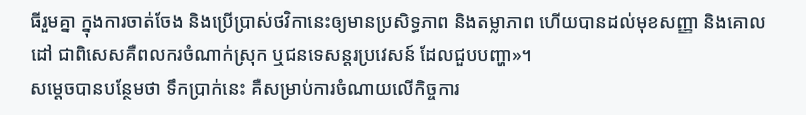ធីរួមគ្នា ក្នុងការចាត់ចែង និងប្រើប្រាស់ថវិកានេះឲ្យមានប្រសិទ្ធភាព និងតម្លាភាព ហើយបានដល់មុខសញ្ញា និងគោលដៅ ជាពិសេសគឺពលករចំណាក់ស្រុក ឬជនទេសន្តរប្រវេសន៍ ដែលជួបបញ្ហា»។
សម្ដេចបានបន្ថែមថា ទឹកប្រាក់នេះ គឺសម្រាប់ការចំណាយលើកិច្ចការ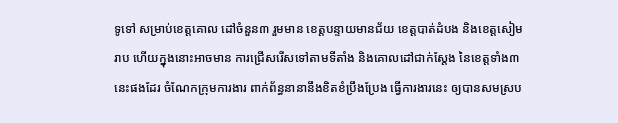ទូទៅ សម្រាប់ខេត្តគោល ដៅចំនួន៣ រួមមាន ខេត្តបន្ទាយមានជ័យ ខេត្តបាត់ដំបង និងខេត្តសៀមរាប ហើយក្នុងនោះអាចមាន ការជ្រើសរើសទៅតាមទីតាំង និងគោលដៅជាក់ស្ដែង នៃខេត្តទាំង៣នេះផងដែរ ចំណែកក្រុមការងារ ពាក់ព័ន្ធនានានឹងខិតខំប្រឹងប្រែង ធ្វើការងារនេះ ឲ្យបានសមស្រប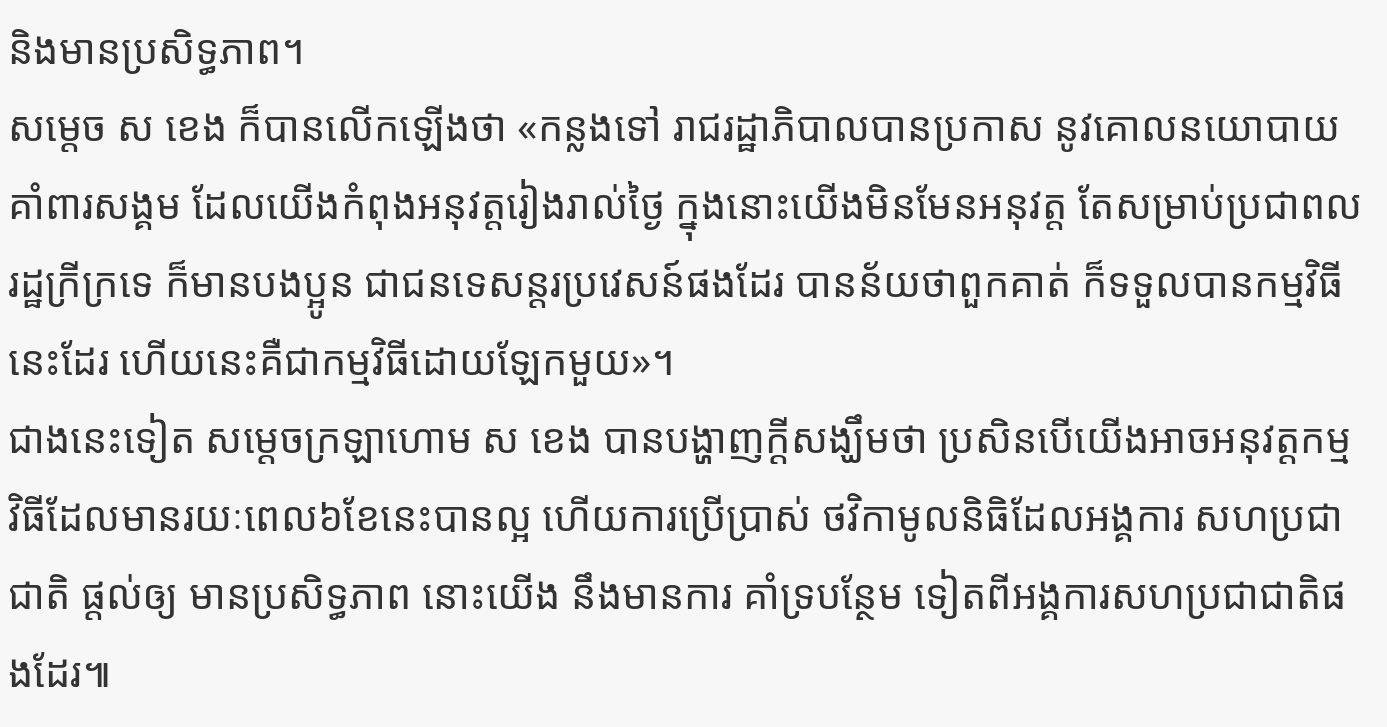និងមានប្រសិទ្ធភាព។
សម្ដេច ស ខេង ក៏បានលើកឡើងថា «កន្លងទៅ រាជរដ្ឋាភិបាលបានប្រកាស នូវគោលនយោបាយគាំពារសង្គម ដែលយើងកំពុងអនុវត្តរៀងរាល់ថ្ងៃ ក្នុងនោះយើងមិនមែនអនុវត្ត តែសម្រាប់ប្រជាពលរដ្ឋក្រីក្រទេ ក៏មានបងប្អូន ជាជនទេសន្តរប្រវេសន៍ផងដែរ បានន័យថាពួកគាត់ ក៏ទទួលបានកម្មវិធីនេះដែរ ហើយនេះគឺជាកម្មវិធីដោយឡែកមួយ»។
ជាងនេះទៀត សម្ដេចក្រឡាហោម ស ខេង បានបង្ហាញក្ដីសង្ឃឹមថា ប្រសិនបើយើងអាចអនុវត្តកម្ម វិធីដែលមានរយៈពេល៦ខែនេះបានល្អ ហើយការប្រើប្រាស់ ថវិកាមូលនិធិដែលអង្គការ សហប្រជាជាតិ ផ្ដល់ឲ្យ មានប្រសិទ្ធភាព នោះយើង នឹងមានការ គាំទ្របន្ថែម ទៀតពីអង្គការសហប្រជាជាតិផងដែរ៕